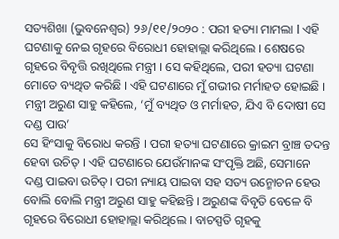ସତ୍ୟଶିଖା (ଭୁବନେଶ୍ୱର) ୨୬/୧୧/୨୦୨୦ : ପରୀ ହତ୍ୟା ମାମଲା l ଏହି ଘଟଣାକୁ ନେଇ ଗୃହରେ ବିରୋଧୀ ହୋହାଲ୍ଲା କରିଥିଲେ । ଶେଷରେ ଗୃହରେ ବିବୃତ୍ତି ରଖିଥିଲେ ମନ୍ତ୍ରୀ । ସେ କହିଥିଲେ, ପରୀ ହତ୍ୟା ଘଟଣା ମୋତେ ବ୍ୟଥିତ କରିଛି । ଏହି ଘଟଣାରେ ମୁଁ ଗଭୀର ମର୍ମାହତ ହୋଇଛି ।
ମନ୍ତ୍ରୀ ଅରୁଣ ସାହୁ କହିଲେ, ‘ମୁଁ ବ୍ୟଥିତ ଓ ମର୍ମାହତ, ଯିଏ ବି ଦୋଷୀ ସେ ଦଣ୍ଡ ପାଉ’
ସେ ହିଂସାକୁ ବିରୋଧ କରନ୍ତି । ପରୀ ହତ୍ୟା ଘଟଣାରେ କ୍ରାଇମ ବ୍ରାଞ୍ଚ ତଦନ୍ତ ହେବା ଉଚିତ୍ । ଏହି ଘଟଣାରେ ଯେଉଁମାନଙ୍କ ସଂପୃକ୍ତି ଅଛି, ସେମାନେ ଦଣ୍ଡ ପାଇବା ଉଚିତ୍। ପରୀ ନ୍ୟାୟ ପାଇବା ସହ ସତ୍ୟ ଉନ୍ମୋଚନ ହେଉ ବୋଲି ବୋଲି ମନ୍ତ୍ରୀ ଅରୁଣ ସାହୁ କହିଛନ୍ତି । ଅରୁଣଙ୍କ ବିବୃତି ବେଳେ ବି ଗୃହରେ ବିରୋଧୀ ହୋହାଲ୍ଲା କରିଥିଲେ । ବାଚସ୍ପତି ଗୃହକୁ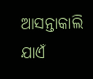ଆସନ୍ତାକାଲି ଯାଏଁ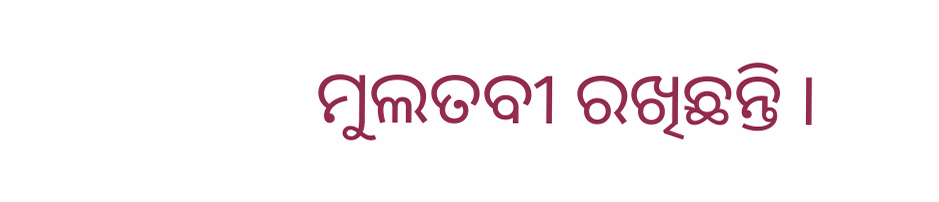ମୁଲତବୀ ରଖିଛନ୍ତି ।